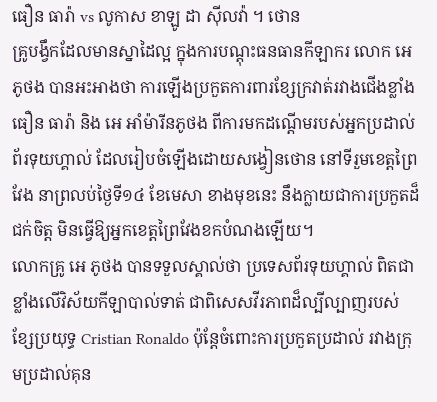ធឿន ធារ៉ា vs លូកាស ខាឡូ ដា ស៊ីលវ៉ា ។ ថោន
គ្រូបង្វឹកដែលមានស្នាដៃល្អ ក្នុងការបណ្តុះធនធានកីឡាករ លោក អេ ភូថង បានអះអាងថា ការឡើងប្រកួតការពារខ្សែក្រវាត់រវាងជើងខ្លាំង ធឿន ធារ៉ា និង អេ អាំម៉ារីនភូថង ពីការមកដណ្តើមរបស់អ្នកប្រដាល់ព័រទុយហ្គាល់ ដែលរៀបចំឡើងដោយសង្វៀនថោន នៅទីរួមខេត្តព្រៃវែង នាព្រលប់ថ្ងៃទី១៤ ខែមេសា ខាងមុខនេះ នឹងក្លាយជាការប្រកួតដ៏ជក់ចិត្ត មិនធ្វើឱ្យអ្នកខេត្តព្រៃវែងខកបំណងឡើយ។
លោកគ្រូ អេ ភូថង បានទទួលស្គាល់ថា ប្រទេសព័រទុយហ្គាល់ ពិតជាខ្លាំងលើវិស័យកីឡាបាល់ទាត់ ជាពិសេសវីរភាពដ៏ល្បីល្បាញរបស់ខ្សែប្រយុទ្ធ Cristian Ronaldo ប៉ុន្តែចំពោះការប្រកួតប្រដាល់ រវាងក្រុមប្រដាល់គុន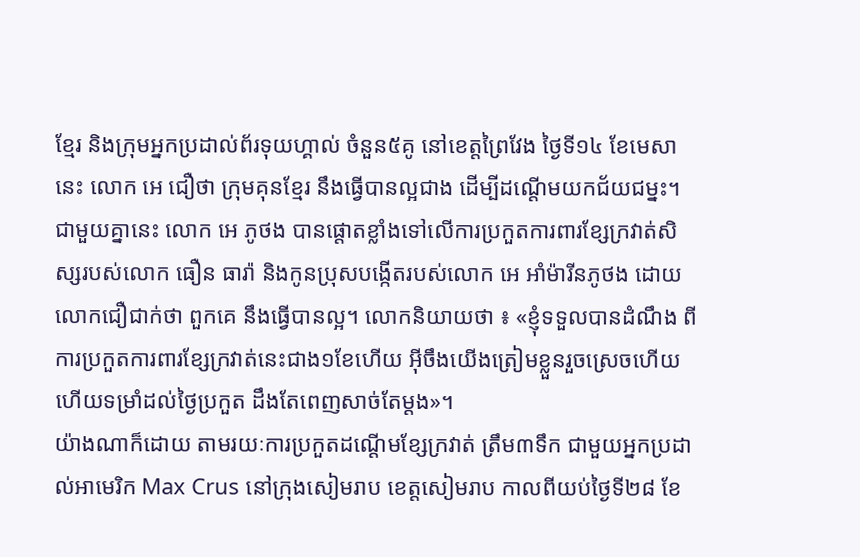ខ្មែរ និងក្រុមអ្នកប្រដាល់ព័រទុយហ្គាល់ ចំនួន៥គូ នៅខេត្តព្រៃវែង ថ្ងៃទី១៤ ខែមេសានេះ លោក អេ ជឿថា ក្រុមគុនខ្មែរ នឹងធ្វើបានល្អជាង ដើម្បីដណ្តើមយកជ័យជម្នះ។
ជាមួយគ្នានេះ លោក អេ ភូថង បានផ្តោតខ្លាំងទៅលើការប្រកួតការពារខ្សែក្រវាត់សិស្សរបស់លោក ធឿន ធារ៉ា និងកូនប្រុសបង្កើតរបស់លោក អេ អាំម៉ារីនភូថង ដោយលោកជឿជាក់ថា ពួកគេ នឹងធ្វើបានល្អ។ លោកនិយាយថា ៖ «ខ្ញុំទទួលបានដំណឹង ពីការប្រកួតការពារខ្សែក្រវាត់នេះជាង១ខែហើយ អ៊ីចឹងយើងត្រៀមខ្លួនរួចស្រេចហើយ ហើយទម្រាំដល់ថ្ងៃប្រកួត ដឹងតែពេញសាច់តែម្តង»។
យ៉ាងណាក៏ដោយ តាមរយៈការប្រកួតដណ្តើមខ្សែក្រវាត់ ត្រឹម៣ទឹក ជាមួយអ្នកប្រដាល់អាមេរិក Max Crus នៅក្រុងសៀមរាប ខេត្តសៀមរាប កាលពីយប់ថ្ងៃទី២៨ ខែ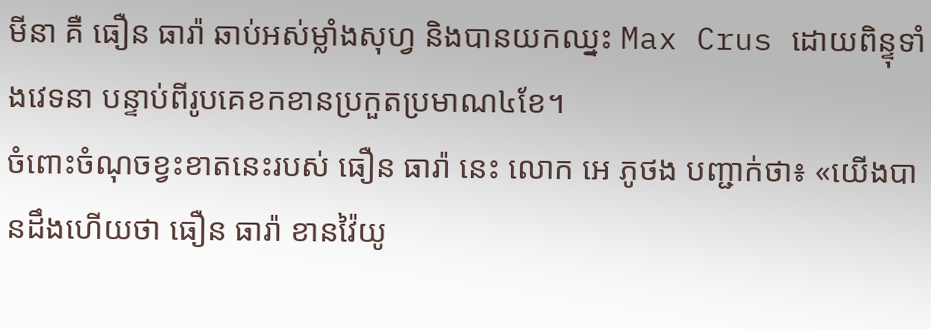មីនា គឺ ធឿន ធារ៉ា ឆាប់អស់ម្លាំងសុហ្វ និងបានយកឈ្នះ Max Crus ដោយពិន្ទុទាំងវេទនា បន្ទាប់ពីរូបគេខកខានប្រកួតប្រមាណ៤ខែ។
ចំពោះចំណុចខ្វះខាតនេះរបស់ ធឿន ធារ៉ា នេះ លោក អេ ភូថង បញ្ជាក់ថា៖ «យើងបានដឹងហើយថា ធឿន ធារ៉ា ខានវ៉ៃយូ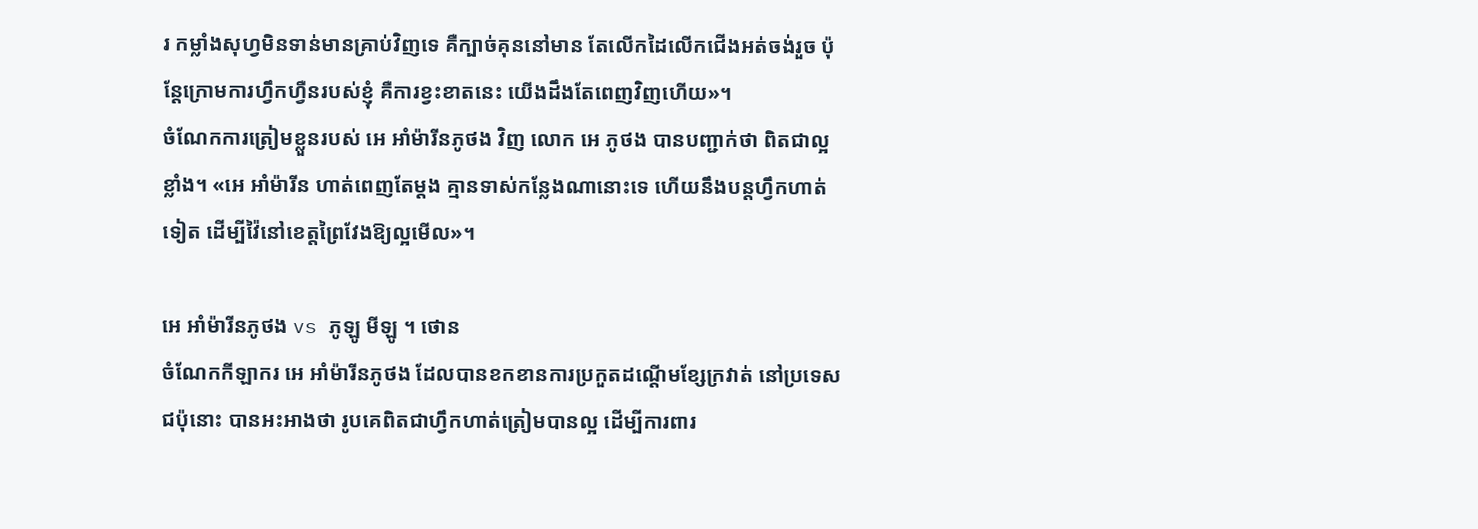រ កម្លាំងសុហ្វមិនទាន់មានគ្រាប់វិញទេ គឺក្បាច់គុននៅមាន តែលើកដៃលើកជើងអត់ចង់រួច ប៉ុន្តែក្រោមការហ្វឹកហ្វឺនរបស់ខ្ញុំ គឺការខ្វះខាតនេះ យើងដឹងតែពេញវិញហើយ»។
ចំណែកការត្រៀមខ្លួនរបស់ អេ អាំម៉ារីនភូថង វិញ លោក អេ ភូថង បានបញ្ជាក់ថា ពិតជាល្អខ្លាំង។ «អេ អាំម៉ារីន ហាត់ពេញតែម្តង គ្មានទាស់កន្លែងណានោះទេ ហើយនឹងបន្តហ្វឹកហាត់ទៀត ដើម្បីវ៉ៃនៅខេត្តព្រៃវែងឱ្យល្អមើល»។

អេ អាំម៉ារីនភូថង vs ភូឡូ មីឡូ ។ ថោន
ចំណែកកីឡាករ អេ អាំម៉ារីនភូថង ដែលបានខកខានការប្រកួតដណ្តើមខ្សែក្រវាត់ នៅប្រទេសជប៉ុនោះ បានអះអាងថា រូបគេពិតជាហ្វឹកហាត់ត្រៀមបានល្អ ដើម្បីការពារ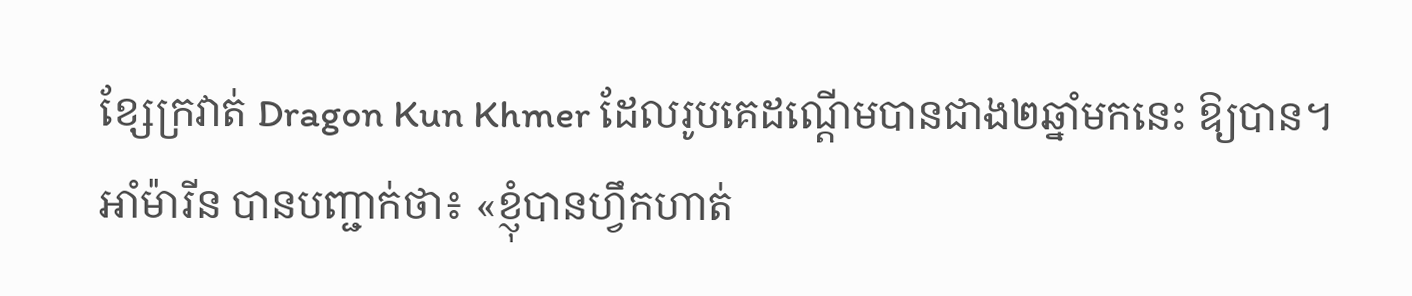ខ្សែក្រវាត់ Dragon Kun Khmer ដែលរូបគេដណ្តើមបានជាង២ឆ្នាំមកនេះ ឱ្យបាន។
អាំម៉ារីន បានបញ្ជាក់ថា៖ «ខ្ញុំបានហ្វឹកហាត់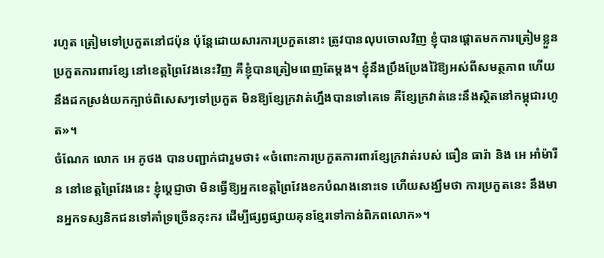រហូត ត្រៀមទៅប្រកួតនៅជប៉ុន ប៉ុន្តែដោយសារការប្រកួតនោះ ត្រូវបានលុបចោលវិញ ខ្ញុំបានផ្តោតមកការត្រៀមខ្លួន ប្រកួតការពារខ្សែ នៅខេត្តព្រៃវែងនេះវិញ គឺខ្ញុំបានត្រៀមពេញតែម្តង។ ខ្ញុំនឹងប្រឹងប្រែងវ៉ៃឱ្យអស់ពីសមត្ថភាព ហើយនឹងដកស្រង់យកក្បាច់ពិសេសៗទៅប្រកួត មិនឱ្យខ្សែក្រវាត់ហ្នឹងបានទៅគេទេ គឺខ្សែក្រវាត់នេះនឹងស្ថិតនៅកម្ពុជារហូត»។
ចំណែក លោក អេ ភូថង បានបញ្ជាក់ជារួមថា៖ «ចំពោះការប្រកួតការពារខ្សែក្រវាត់របស់ ធឿន ធារ៉ា និង អេ អាំម៉ារីន នៅខេត្តព្រៃវែងនេះ ខ្ញុំប្តេជ្ញាថា មិនធ្វើឱ្យអ្នកខេត្តព្រៃវែងខកបំណងនោះទេ ហើយសង្ឃឹមថា ការប្រកួតនេះ នឹងមានអ្នកទស្សនិកជនទៅគាំទ្រច្រើនកុះករ ដើម្បីផ្សព្វផ្សាយគុនខ្មែរទៅកាន់ពិភពលោក»។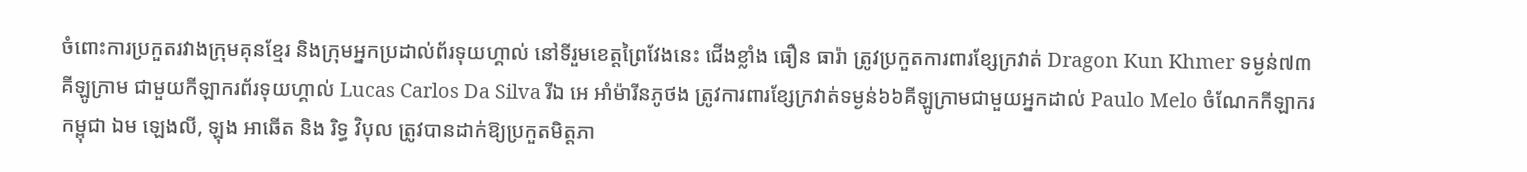ចំពោះការប្រកួតរវាងក្រុមគុនខ្មែរ និងក្រុមអ្នកប្រដាល់ព័រទុយហ្គាល់ នៅទីរួមខេត្តព្រៃវែងនេះ ជើងខ្លាំង ធឿន ធារ៉ា ត្រូវប្រកួតការពារខ្សែក្រវាត់ Dragon Kun Khmer ទម្ងន់៧៣គីឡូក្រាម ជាមួយកីឡាករព័រទុយហ្គាល់ Lucas Carlos Da Silva រីឯ អេ អាំម៉ារីនភូថង ត្រូវការពារខ្សែក្រវាត់ទម្ងន់៦៦គីឡូក្រាមជាមួយអ្នកដាល់ Paulo Melo ចំណែកកីឡាករកម្ពុជា ឯម ឡេងលី, ឡុង អាឆើត និង រិទ្ធ វិបុល ត្រូវបានដាក់ឱ្យប្រកួតមិត្តភា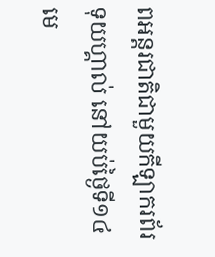ពអន្តរជាតិជាមួយកីឡាករព័រទុយហ្គាល់ នៅយប់ថ្ងៃទី១៤ មេ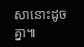សានោះដូចគ្នា៕